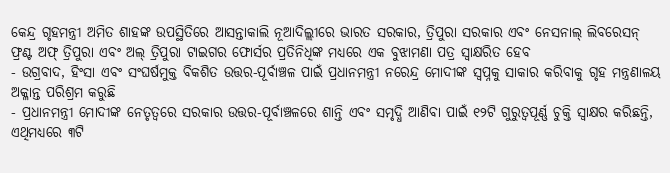କେନ୍ଦ୍ର ଗୃହମନ୍ତ୍ରୀ ଅମିତ ଶାହଙ୍କ ଉପସ୍ଥିତିରେ ଆସନ୍ତାକାଲି ନୂଆଦିଲ୍ଲୀରେ ଭାରତ ସରକାର, ତ୍ରିପୁରା ସରକାର ଏବଂ ନେସନାଲ୍ ଲିବରେସନ୍ ଫ୍ରଣ୍ଟ ଅଫ୍ ତ୍ରିପୁରା ଏବଂ ଅଲ୍ ତ୍ରିପୁରା ଟାଇଗର ଫୋର୍ସର ପ୍ରତିନିଧିଙ୍କ ମଧ୍ୟରେ ଏକ ବୁଝାମଣା ପତ୍ର ସ୍ୱାକ୍ଷରିତ ହେବ
- ଉଗ୍ରବାଦ, ହିଂସା ଏବଂ ସଂଘର୍ଷମୁକ୍ତ ବିକଶିତ ଉତ୍ତର-ପୂର୍ବାଞ୍ଚଳ ପାଇଁ ପ୍ରଧାନମନ୍ତ୍ରୀ ନରେନ୍ଦ୍ର ମୋଦୀଙ୍କ ସ୍ୱପ୍ନକୁ ସାକାର କରିବାକୁ ଗୃହ ମନ୍ତ୍ରଣାଳୟ ଅକ୍ଳାନ୍ତ ପରିଶ୍ରମ କରୁଛି
- ପ୍ରଧାନମନ୍ତ୍ରୀ ମୋଦୀଙ୍କ ନେତୃତ୍ୱରେ ସରକାର ଉତ୍ତର-ପୂର୍ବାଞ୍ଚଳରେ ଶାନ୍ତି ଏବଂ ସମୃଦ୍ଧି ଆଣିବା ପାଇଁ ୧୨ଟି ଗୁରୁତ୍ୱପୂର୍ଣ୍ଣ ଚୁକ୍ତି ସ୍ୱାକ୍ଷର କରିଛନ୍ତି, ଏଥିମଧ୍ୟରେ ୩ଟି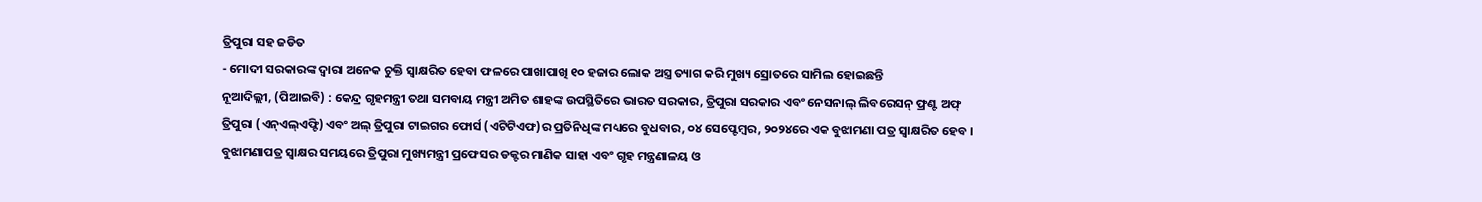ତ୍ରିପୁରା ସହ ଜଡିତ
- ମୋଦୀ ସରକାରଙ୍କ ଦ୍ୱାରା ଅନେକ ଚୁକ୍ତି ସ୍ୱାକ୍ଷରିତ ହେବା ଫଳରେ ପାଖାପାଖି ୧୦ ହଜାର ଲୋକ ଅସ୍ତ୍ର ତ୍ୟାଗ କରି ମୁଖ୍ୟ ସ୍ରୋତରେ ସାମିଲ ହୋଇଛନ୍ତି
ନୂଆଦିଲ୍ଲୀ, (ପିଆଇବି) : କେନ୍ଦ୍ର ଗୃହମନ୍ତ୍ରୀ ତଥା ସମବାୟ ମନ୍ତ୍ରୀ ଅମିତ ଶାହଙ୍କ ଉପସ୍ଥିତିରେ ଭାରତ ସରକାର, ତ୍ରିପୁରା ସରକାର ଏବଂ ନେସନାଲ୍ ଲିବରେସନ୍ ଫ୍ରଣ୍ଟ ଅଫ୍ ତ୍ରିପୁରା (ଏନ୍ଏଲ୍ଏଫ୍ଟି) ଏବଂ ଅଲ୍ ତ୍ରିପୁରା ଟାଇଗର ଫୋର୍ସ (ଏଟିଟିଏଫ)ର ପ୍ରତିନିଧିଙ୍କ ମଧ୍ୟରେ ବୁଧବାର, ୦୪ ସେପ୍ଟେମ୍ବର, ୨୦୨୪ରେ ଏକ ବୁଝାମଣା ପତ୍ର ସ୍ୱାକ୍ଷରିତ ହେବ । ବୁଝାମଣାପତ୍ର ସ୍ୱାକ୍ଷର ସମୟରେ ତ୍ରିପୁରା ମୁଖ୍ୟମନ୍ତ୍ରୀ ପ୍ରଫେସର ଡକ୍ଟର ମାଣିକ ସାହା ଏବଂ ଗୃହ ମନ୍ତ୍ରଣାଳୟ ଓ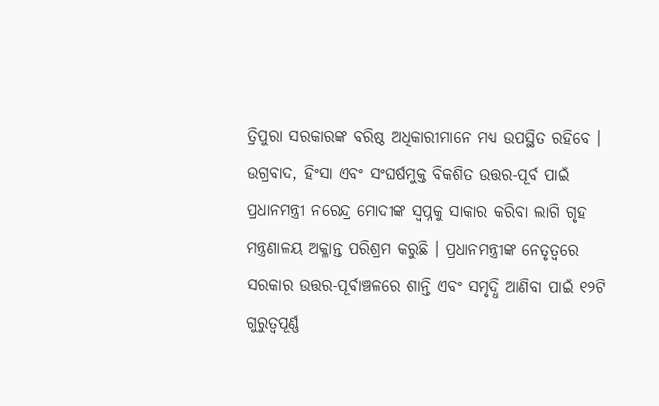ତ୍ରିପୁରା ସରକାରଙ୍କ ବରିଷ୍ଠ ଅଧିକାରୀମାନେ ମଧ୍ୟ ଉପସ୍ଥିତ ରହିବେ । ଉଗ୍ରବାଦ, ହିଂସା ଏବଂ ସଂଘର୍ଷମୁକ୍ତ ବିକଶିତ ଉତ୍ତର-ପୂର୍ବ ପାଇଁ ପ୍ରଧାନମନ୍ତ୍ରୀ ନରେନ୍ଦ୍ର ମୋଦୀଙ୍କ ସ୍ୱପ୍ନକୁ ସାକାର କରିବା ଲାଗି ଗୃହ ମନ୍ତ୍ରଣାଳୟ ଅକ୍ଳାନ୍ତ ପରିଶ୍ରମ କରୁଛି । ପ୍ରଧାନମନ୍ତ୍ରୀଙ୍କ ନେତୃତ୍ୱରେ ସରକାର ଉତ୍ତର-ପୂର୍ବାଞ୍ଚଳରେ ଶାନ୍ତି ଏବଂ ସମୃଦ୍ଧି ଆଣିବା ପାଇଁ ୧୨ଟି ଗୁରୁତ୍ୱପୂର୍ଣ୍ଣ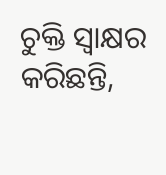ଚୁକ୍ତି ସ୍ୱାକ୍ଷର କରିଛନ୍ତି,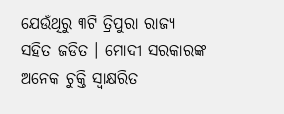ଯେଉଁଥିରୁ ୩ଟି ତ୍ରିପୁରା ରାଜ୍ୟ ସହିତ ଜଡିତ । ମୋଦୀ ସରକାରଙ୍କ ଅନେକ ଚୁକ୍ତି ସ୍ୱାକ୍ଷରିତ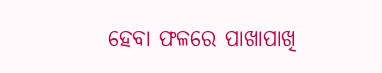ହେବା ଫଳରେ ପାଖାପାଖି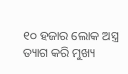୧୦ ହଜାର ଲୋକ ଅସ୍ତ୍ର ତ୍ୟାଗ କରି ମୁଖ୍ୟ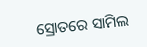ସ୍ରୋତରେ ସାମିଲ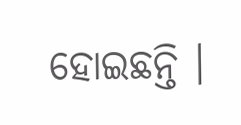ହୋଇଛନ୍ତି ।